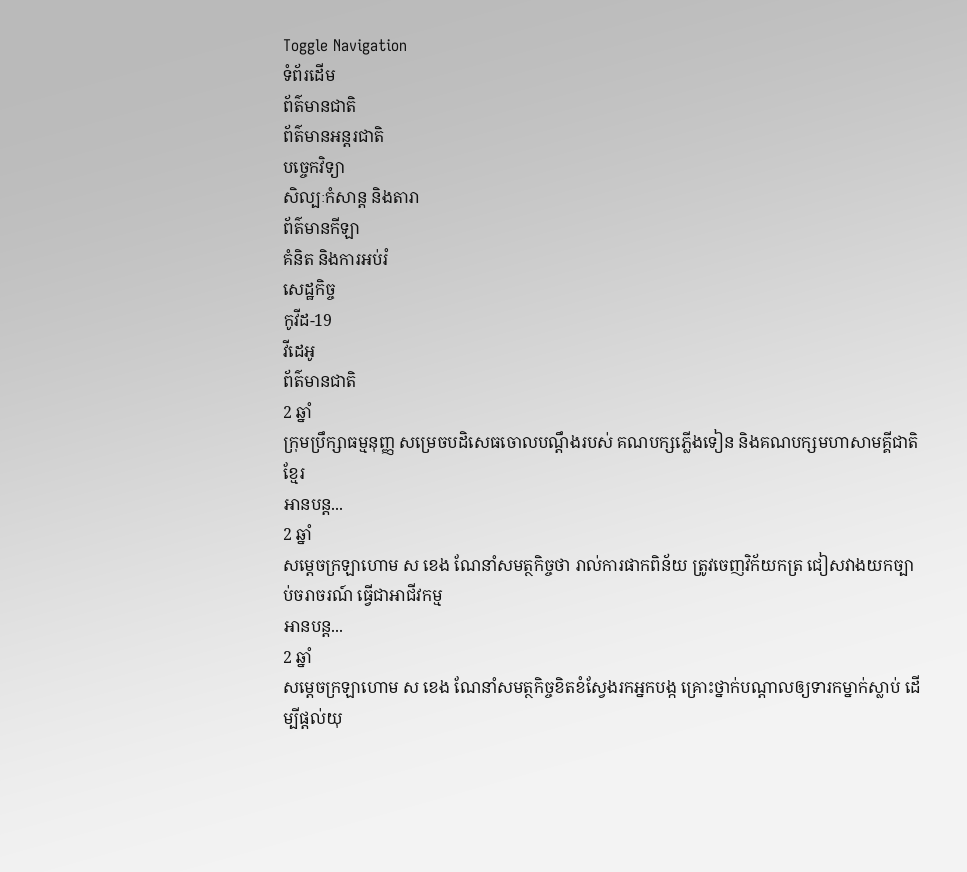Toggle Navigation
ទំព័រដើម
ព័ត៌មានជាតិ
ព័ត៌មានអន្តរជាតិ
បច្ចេកវិទ្យា
សិល្បៈកំសាន្ត និងតារា
ព័ត៌មានកីឡា
គំនិត និងការអប់រំ
សេដ្ឋកិច្ច
កូវីដ-19
វីដេអូ
ព័ត៌មានជាតិ
2 ឆ្នាំ
ក្រុមប្រឹក្សាធម្មនុញ្ញ សម្រេចបដិសេធចោលបណ្តឹងរបស់ គណបក្សភ្លើងទៀន និងគណបក្សមហាសាមគ្គីជាតិខ្មែរ
អានបន្ត...
2 ឆ្នាំ
សម្ដេចក្រឡាហោម ស ខេង ណែនាំសមត្ថកិច្ចថា រាល់ការផាកពិន័យ ត្រូវចេញវិក័យកត្រ ជៀសវាងយកច្បាប់ចរាចរណ៍ ធ្វើជាអាជីវកម្ម
អានបន្ត...
2 ឆ្នាំ
សម្តេចក្រឡាហោម ស ខេង ណែនាំសមត្ថកិច្ចខិតខំស្វែងរកអ្នកបង្ក គ្រោះថ្នាក់បណ្តាលឲ្យទារកម្នាក់ស្លាប់ ដើម្បីផ្តល់យុ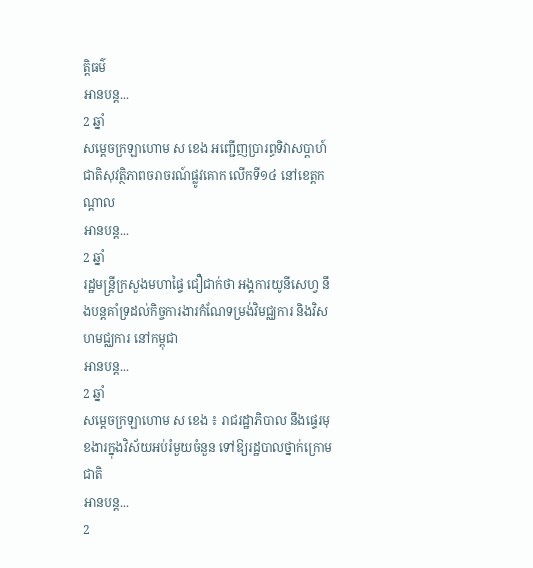ត្តិធម៌
អានបន្ត...
2 ឆ្នាំ
សម្ដេចក្រឡាហោម ស ខេង អញ្ជើញប្រារព្ធទិវាសប្ដាហ៍ជាតិសុវត្ថិភាពចរាចរណ៍ផ្លូវគោក លើកទី១៤ នៅខេត្តកណ្ដាល
អានបន្ត...
2 ឆ្នាំ
រដ្ឋមន្ដ្រីក្រសួងមហាផ្ទៃ ជឿជាក់ថា អង្គការយូនីសេហ្វ នឹងបន្ដគាំទ្រដល់កិច្ចការងារកំណែទម្រង់វិមជ្ឈការ និងវិសហមជ្ឈការ នៅកម្ពុជា
អានបន្ត...
2 ឆ្នាំ
សម្ដេចក្រឡាហោម ស ខេង ៖ រាជរដ្ឋាភិបាល នឹងផ្ទេរមុខងារក្នុងវិស័យអប់រំមួយចំនួន ទៅឱ្យរដ្ឋបាលថ្នាក់ក្រោមជាតិ
អានបន្ត...
2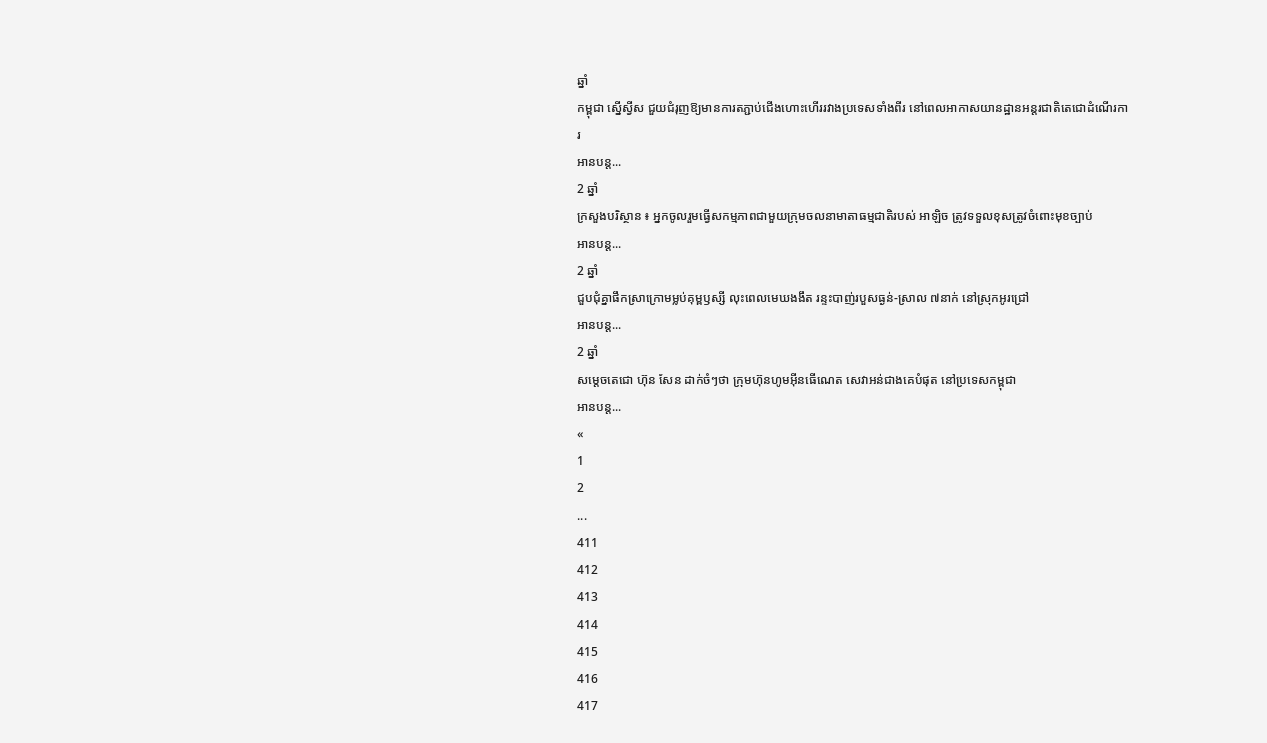ឆ្នាំ
កម្ពុជា ស្នើស្វីស ជួយជំរុញឱ្យមានការតភ្ជាប់ជើងហោះហើររវាងប្រទេសទាំងពីរ នៅពេលអាកាសយានដ្ឋានអន្តរជាតិតេជោដំណើរការ
អានបន្ត...
2 ឆ្នាំ
ក្រសួងបរិស្ថាន ៖ អ្នកចូលរួមធ្វើសកម្មភាពជាមួយក្រុមចលនាមាតាធម្មជាតិរបស់ អាឡិច ត្រូវទទួលខុសត្រូវចំពោះមុខច្បាប់
អានបន្ត...
2 ឆ្នាំ
ជួបជុំគ្នាផឹកស្រាក្រោមម្លប់គុម្ពឫស្សី លុះពេលមេឃងងឹត រន្ទះបាញ់របួសធ្ងន់-ស្រាល ៧នាក់ នៅស្រុកអូរជ្រៅ
អានបន្ត...
2 ឆ្នាំ
សម្តេចតេជោ ហ៊ុន សែន ដាក់ចំៗថា ក្រុមហ៊ុនហូមអ៊ីនធើណេត សេវាអន់ជាងគេបំផុត នៅប្រទេសកម្ពុជា
អានបន្ត...
«
1
2
...
411
412
413
414
415
416
417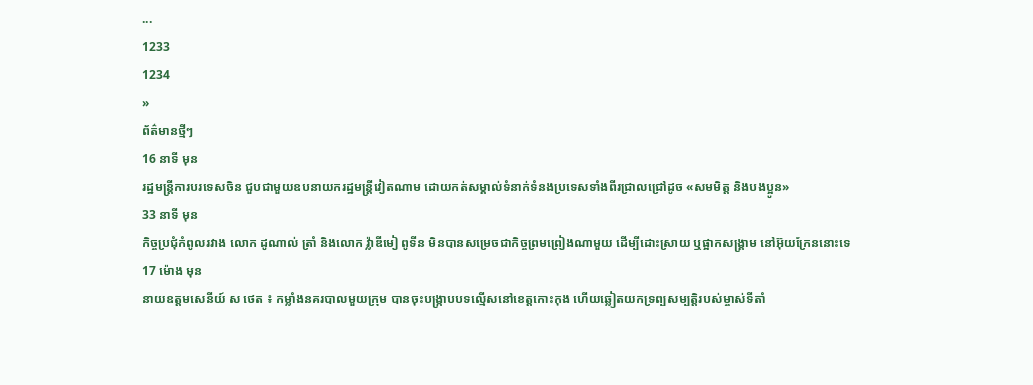...
1233
1234
»
ព័ត៌មានថ្មីៗ
16 នាទី មុន
រដ្ឋមន្ត្រីការបរទេសចិន ជួបជាមួយឧបនាយករដ្ឋមន្ត្រីវៀតណាម ដោយកត់សម្គាល់ទំនាក់ទំនងប្រទេសទាំងពីរជ្រាលជ្រៅដូច «សមមិត្ត និងបងប្អូន»
33 នាទី មុន
កិច្ចប្រជុំកំពូលរវាង លោក ដូណាល់ ត្រាំ និងលោក វ្ល៉ាឌីមៀ ពូទីន មិនបានសម្រេចជាកិច្ចព្រមព្រៀងណាមួយ ដើម្បីដោះស្រាយ ឬផ្អាកសង្គ្រាម នៅអ៊ុយក្រែននោះទេ
17 ម៉ោង មុន
នាយឧត្តមសេនីយ៍ ស ថេត ៖ កម្លាំងនគរបាលមួយក្រុម បានចុះបង្ក្រាបបទល្មើសនៅខេត្តកោះកុង ហើយឆ្លៀតយកទ្រព្បសម្បត្តិរបស់ម្ចាស់ទីតាំ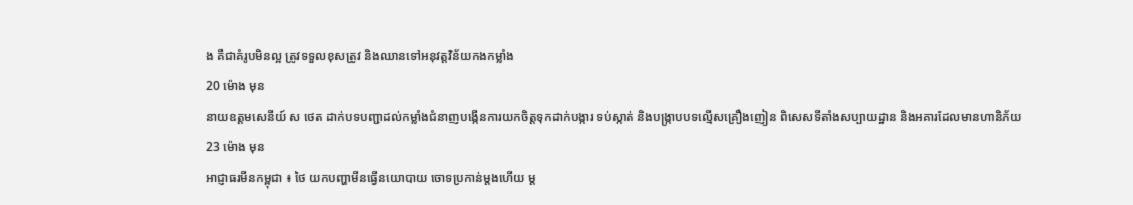ង គឺជាគំរូបមិនល្អ ត្រូវទទួលខុសត្រូវ និងឈានទៅអនុវត្តវិន័យកងកម្លាំង
20 ម៉ោង មុន
នាយឧត្តមសេនីយ៍ ស ថេត ដាក់បទបញ្ជាដល់កម្លាំងជំនាញបង្កើនការយកចិត្តទុកដាក់បង្ការ ទប់ស្កាត់ និងបង្ក្រាបបទល្មើសគ្រឿងញៀន ពិសេសទីតាំងសប្បាយដ្ឋាន និងអគារដែលមានហានិភ័យ
23 ម៉ោង មុន
អាជ្ញាធរមីនកម្ពុជា ៖ ថៃ យកបញ្ហាមីនធ្វើនយោបាយ ចោទប្រកាន់ម្តងហើយ ម្ត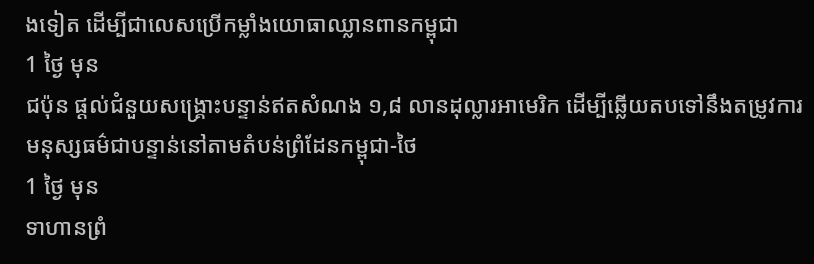ងទៀត ដើម្បីជាលេសប្រើកម្លាំងយោធាឈ្លានពានកម្ពុជា
1 ថ្ងៃ មុន
ជប៉ុន ផ្តល់ជំនួយសង្គ្រោះបន្ទាន់ឥតសំណង ១,៨ លានដុល្លារអាមេរិក ដើម្បីឆ្លើយតបទៅនឹងតម្រូវការមនុស្សធម៌ជាបន្ទាន់នៅតាមតំបន់ព្រំដែនកម្ពុជា-ថៃ
1 ថ្ងៃ មុន
ទាហានព្រំ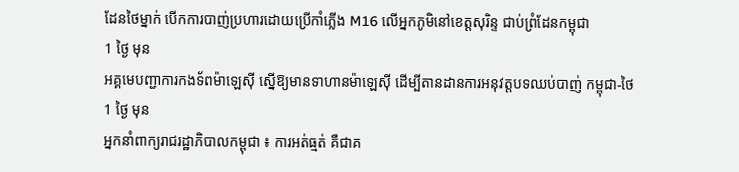ដែនថៃម្នាក់ បើកការបាញ់ប្រហារដោយប្រើកាំភ្លើង M16 លើអ្នកភូមិនៅខេត្តសុរិន្ទ ជាប់ព្រំដែនកម្ពុជា
1 ថ្ងៃ មុន
អគ្គមេបញ្ជាការកងទ័ពម៉ាឡេស៊ី ស្នើឱ្យមានទាហានម៉ាឡេស៊ី ដើម្បីតានដានការអនុវត្តបទឈប់បាញ់ កម្ពុជា-ថៃ
1 ថ្ងៃ មុន
អ្នកនាំពាក្យរាជរដ្ឋាភិបាលកម្ពុជា ៖ ការអត់ធ្មត់ គឺជាគ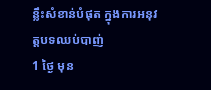ន្លឹះសំខាន់បំផុត ក្នុងការអនុវត្តបទឈប់បាញ់
1 ថ្ងៃ មុន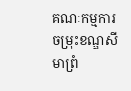គណៈកម្មការចម្រុះខណ្ឌសីមាព្រំ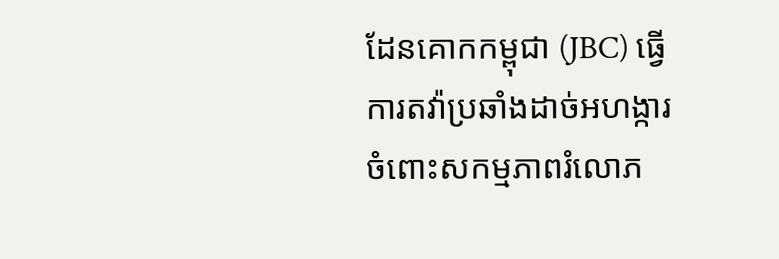ដែនគោកកម្ពុជា (JBC) ធ្វើការតវ៉ាប្រឆាំងដាច់អហង្ការ ចំពោះសកម្មភាពរំលោភ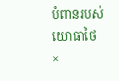បំពានរបស់យោធាថៃ
×